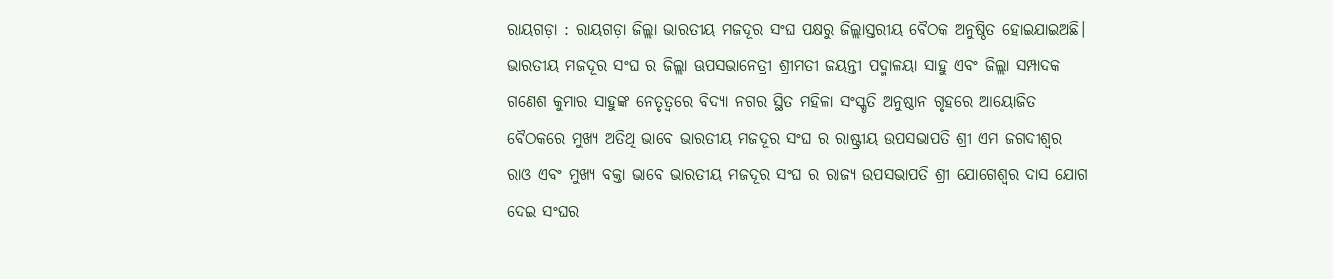ରାୟଗଡ଼ା : ରାୟଗଡ଼ା ଜିଲ୍ଲା ଭାରତୀୟ ମଜଦୂର ସଂଘ ପକ୍ଷରୁ ଜିଲ୍ଲାସ୍ତରୀୟ ବୈଠକ ଅନୁଷ୍ଠିତ ହୋଇଯାଇଅଛି। ଭାରତୀୟ ମଜଦୂର ସଂଘ ର ଜିଲ୍ଲା ଊପସଭାନେତ୍ରୀ ଶ୍ରୀମତୀ ଜୟନ୍ତୀ ପଦ୍ମାଳୟା ସାହୁ ଏବଂ ଜିଲ୍ଲା ସମ୍ପାଦକ ଗଣେଶ କୁମାର ସାହୁଙ୍କ ନେତୃତ୍ୱରେ ବିଦ୍ୟା ନଗର ସ୍ଥିତ ମହିଳା ସଂସ୍କୃତି ଅନୁଷ୍ଠାନ ଗୃହରେ ଆୟୋଜିତ ବୈଠକରେ ମୁଖ୍ୟ ଅତିଥି ଭାବେ ଭାରତୀୟ ମଜଦୂର ସଂଘ ର ରାଷ୍ଟ୍ରୀୟ ଉପସଭାପତି ଶ୍ରୀ ଏମ ଜଗଦୀଶ୍ଵର ରାଓ ଏବଂ ମୁଖ୍ୟ ବକ୍ତା ଭାବେ ଭାରତୀୟ ମଜଦୂର ସଂଘ ର ରାଜ୍ୟ ଉପସଭାପତି ଶ୍ରୀ ଯୋଗେଶ୍ଵର ଦାସ ଯୋଗ ଦେଇ ସଂଘର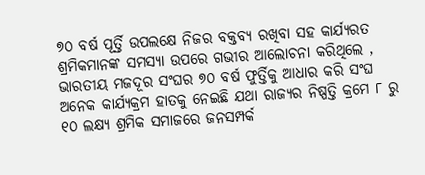୭୦ ବର୍ଷ ପୂର୍ତ୍ତି ଉପଲକ୍ଷେ ନିଜର ବକ୍ତବ୍ୟ ରଖିବା ସହ କାର୍ଯ୍ୟରତ ଶ୍ରମିକମାନଙ୍କ ସମସ୍ୟା ଉପରେ ଗଭୀର ଆଲୋଚନା କରିଥିଲେ , ଭାରତୀୟ ମଜଦୂର ସଂଘର ୭୦ ବର୍ଷ ଫୁର୍ତ୍ତିକୁ ଆଧାର କରି ସଂଘ ଅନେକ କାର୍ଯ୍ୟକ୍ରମ ହାତକୁ ନେଇଛି ଯଥା ରାଜ୍ୟର ନିଷ୍ପତ୍ତି କ୍ରମେ ୮ ରୁ ୧୦ ଲକ୍ଷ୍ୟ ଶ୍ରମିକ ସମାଜରେ ଜନସମ୍ପର୍କ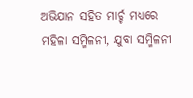ଅଭିଯାନ ସହିତ ମାର୍ଚ୍ଚ ମଧ୍ୟରେ ମହିଳା ସମ୍ମିଳନୀ, ଯୁବା ସମ୍ମିଳନୀ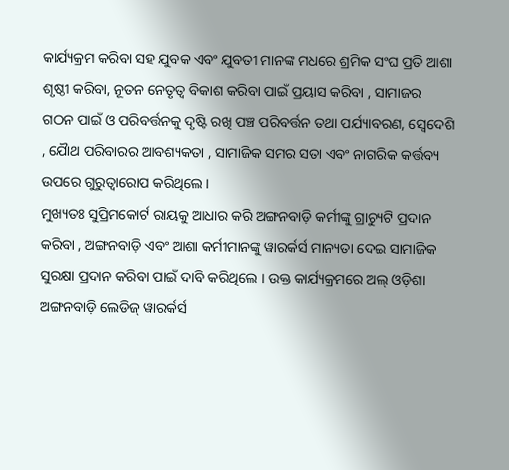କାର୍ଯ୍ୟକ୍ରମ କରିବା ସହ ଯୁବକ ଏବଂ ଯୁବତୀ ମାନଙ୍କ ମଧରେ ଶ୍ରମିକ ସଂଘ ପ୍ରତି ଆଶା ଶୃଷ୍ଠୀ କରିବା, ନୂତନ ନେତୃତ୍ବ ବିକାଶ କରିବା ପାଇଁ ପ୍ରୟାସ କରିବା , ସାମାଜର ଗଠନ ପାଇଁ ଓ ପରିବର୍ତ୍ତନକୁ ଦୃଷ୍ଟି ରଖି ପଞ୍ଚ ପରିବର୍ତ୍ତନ ତଥା ପର୍ଯ୍ୟାବରଣ, ସ୍ଵେଦେଶି , ଯୈାଥ ପରିବାରର ଆବଶ୍ୟକତା , ସାମାଜିକ ସମର ସତା ଏବଂ ନାଗରିକ କର୍ତ୍ତବ୍ୟ ଉପରେ ଗୁରୁତ୍ଵାରୋପ କରିଥିଲେ।
ମୁଖ୍ୟତଃ ସୁପ୍ରିମକୋର୍ଟ ରାୟକୁ ଆଧାର କରି ଅଙ୍ଗନବାଡ଼ି କର୍ମୀଙ୍କୁ ଗ୍ରାଚ୍ୟୁଟି ପ୍ରଦାନ କରିବା , ଅଙ୍ଗନବାଡ଼ି ଏବଂ ଆଶା କର୍ମୀମାନଙ୍କୁ ୱାରର୍କର୍ସ ମାନ୍ୟତା ଦେଇ ସାମାଜିକ ସୁରକ୍ଷା ପ୍ରଦାନ କରିବା ପାଇଁ ଦାବି କରିଥିଲେ । ଉକ୍ତ କାର୍ଯ୍ୟକ୍ରମରେ ଅଲ୍ ଓଡ଼ିଶା ଅଙ୍ଗନବାଡ଼ି ଲେଡିଜ୍ ୱାରର୍କର୍ସ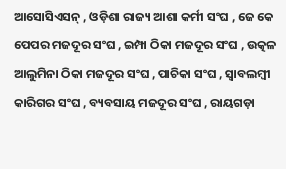ଆସୋସିଏସନ୍ , ଓଡ଼ିଶା ରାଜ୍ୟ ଆଶା କର୍ମୀ ସଂଘ , ଜେ କେ ପେପର ମଜଦୂର ସଂଘ , ଇମ୍ପା ଠିକା ମଜଦୂର ସଂଘ , ଉତ୍କଳ ଆଲୁମିନା ଠିକା ମଜଦୂର ସଂଘ , ପାଚିକା ସଂଘ , ସ୍ବାବଲମ୍ବୀ କାରିଗର ସଂଘ , ବ୍ୟବସାୟ ମଜଦୂର ସଂଘ , ରାୟଗଡ଼ା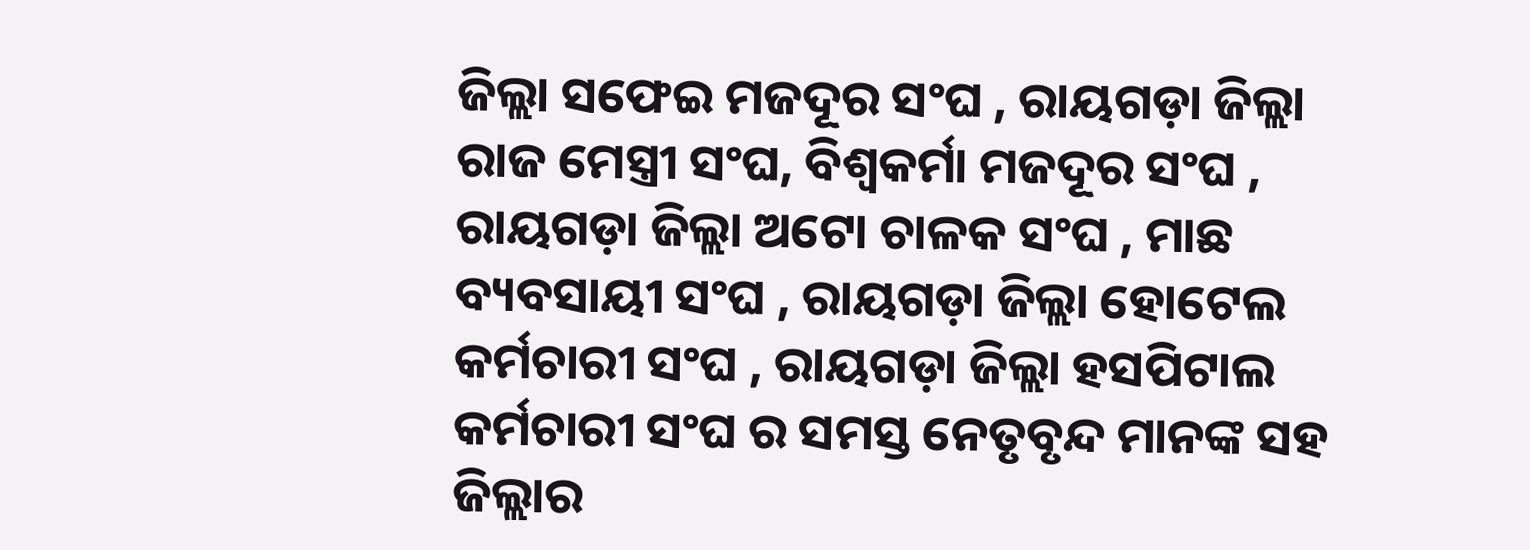ଜିଲ୍ଲା ସଫେଇ ମଜଦୂର ସଂଘ , ରାୟଗଡ଼ା ଜିଲ୍ଲା ରାଜ ମେସ୍ତ୍ରୀ ସଂଘ, ବିଶ୍ଵକର୍ମା ମଜଦୂର ସଂଘ , ରାୟଗଡ଼ା ଜିଲ୍ଲା ଅଟୋ ଚାଳକ ସଂଘ , ମାଛ ବ୍ୟବସାୟୀ ସଂଘ , ରାୟଗଡ଼ା ଜିଲ୍ଲା ହୋଟେଲ କର୍ମଚାରୀ ସଂଘ , ରାୟଗଡ଼ା ଜିଲ୍ଲା ହସପିଟାଲ କର୍ମଚାରୀ ସଂଘ ର ସମସ୍ତ ନେତୃବୃନ୍ଦ ମାନଙ୍କ ସହ ଜିଲ୍ଲାର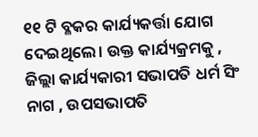୧୧ ଟି ବ୍ଳକର କାର୍ଯ୍ୟକର୍ତ୍ତା ଯୋଗ ଦେଇଥିଲେ। ଉକ୍ତ କାର୍ଯ୍ୟକ୍ରମକୁ , ଜିଲ୍ଲା କାର୍ଯ୍ୟକାରୀ ସଭାପତି ଧର୍ମ ସିଂ ନାଗ , ଉପସଭାପତି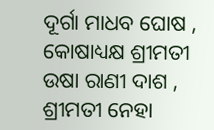ଦୂର୍ଗା ମାଧବ ଘୋଷ , କୋଷାଧ୍ୟକ୍ଷ ଶ୍ରୀମତୀ ଉଷା ରାଣୀ ଦାଶ , ଶ୍ରୀମତୀ ନେହା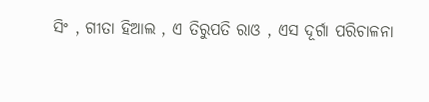ସିଂ , ଗୀତା ହିଆଲ , ଏ ତିରୁପତି ରାଓ , ଏସ ଦୂର୍ଗା ପରିଚାଳନା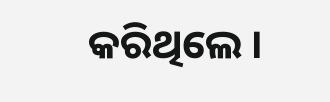କରିଥିଲେ ।